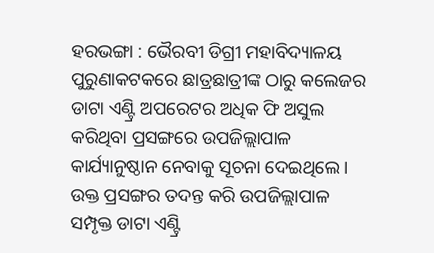ହରଭଙ୍ଗା : ଭୈରବୀ ଡିଗ୍ରୀ ମହାବିଦ୍ୟାଳୟ ପୁରୁଣାକଟକରେ ଛାତ୍ରଛାତ୍ରୀଙ୍କ ଠାରୁ କଲେଜର ଡାଟା ଏଣ୍ଟ୍ରି ଅପରେଟର ଅଧିକ ଫି ଅସୁଲ କରିଥିବା ପ୍ରସଙ୍ଗରେ ଉପଜିଲ୍ଲାପାଳ କାର୍ଯ୍ୟାନୁଷ୍ଠାନ ନେବାକୁ ସୂଚନା ଦେଇଥିଲେ । ଉକ୍ତ ପ୍ରସଙ୍ଗର ତଦନ୍ତ କରି ଉପଜିଲ୍ଲାପାଳ ସମ୍ପୃକ୍ତ ଡାଟା ଏଣ୍ଟ୍ରି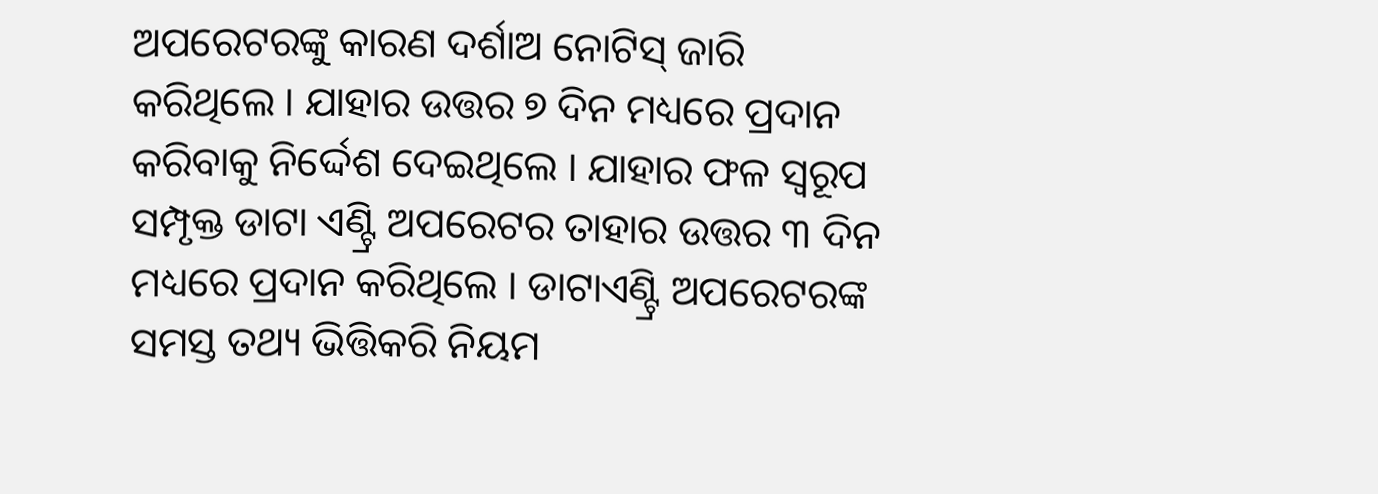ଅପରେଟରଙ୍କୁ କାରଣ ଦର୍ଶାଅ ନୋଟିସ୍ ଜାରି କରିଥିଲେ । ଯାହାର ଉତ୍ତର ୭ ଦିନ ମଧ୍ୟରେ ପ୍ରଦାନ କରିବାକୁ ନିର୍ଦ୍ଦେଶ ଦେଇଥିଲେ । ଯାହାର ଫଳ ସ୍ୱରୂପ ସମ୍ପୃକ୍ତ ଡାଟା ଏଣ୍ଟ୍ରି ଅପରେଟର ତାହାର ଉତ୍ତର ୩ ଦିନ ମଧ୍ୟରେ ପ୍ରଦାନ କରିଥିଲେ । ଡାଟାଏଣ୍ଟ୍ରି ଅପରେଟରଙ୍କ ସମସ୍ତ ତଥ୍ୟ ଭିତ୍ତିକରି ନିୟମ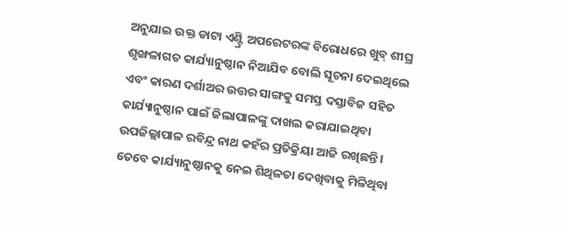ଅନୁଯାଇ ଉକ୍ତ ଡାଟା ଏଣ୍ଟ୍ରି ଅପରେଟରଙ୍କ ବିରୋଧରେ ଖୁବ୍ ଶୀଘ୍ର ଶୃଙ୍ଖଳାଗତ କାର୍ଯ୍ୟାନୁଷ୍ଠାନ ନିଆଯିବ ବୋଲି ସୂଚନା ଦେଇଥିଲେ ଏବଂ କାରଣ ଦର୍ଶାଅର ଉତ୍ତର ସାଙ୍ଗକୁ ସମସ୍ତ ଦସ୍ତାବିଜ ସହିତ କାର୍ଯ୍ୟାନୁଷ୍ଠାନ ପାଇଁ ଜିଲାପାଳଙ୍କୁ ଦାଖଲ କରାଯାଇଥିବା ଉପଜିଲ୍ଲାପାଳ ରବିନ୍ଦ୍ର ନାଥ କହଁର ପ୍ରତିକ୍ରିୟା ଆଜି ରଖିଛନ୍ତି । ତେବେ କାର୍ଯ୍ୟାନୁଷ୍ଠାନକୁ ନେଇ ଶିଥିଳତା ଦେଖିବାକୁ ମିଳିଥିବା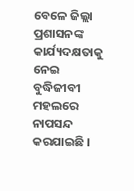ବେଳେ ଜିଲ୍ଲା ପ୍ରଶାସନଙ୍କ କାର୍ଯ୍ୟଦକ୍ଷତାକୁ ନେଇ ବୁଦ୍ଧିଜୀବୀ ମହଲରେ ନାପସନ୍ଦ କରଯାଇଛି ।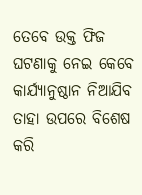ତେବେ ଉକ୍ତ ଫିଜ ଘଟଣାକୁ ନେଇ କେବେ କାର୍ଯ୍ୟାନୁଷ୍ଠାନ ନିଆଯିବ ତାହା ଉପରେ ବିଶେଷ କରି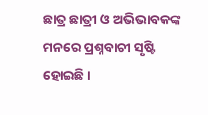ଛାତ୍ର ଛାତ୍ରୀ ଓ ଅଭିଭାବକଙ୍କ ମନରେ ପ୍ରଶ୍ନବାଚୀ ସୃଷ୍ଟି ହୋଇଛି ।